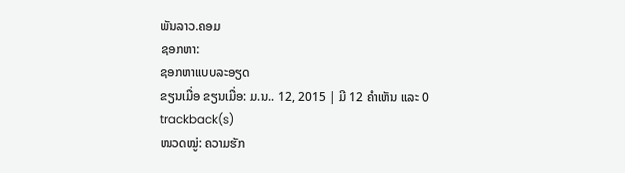ພັນລາວ.ຄອມ
ຊອກຫາ:
ຊອກຫາແບບລະອຽດ
ຂຽນເມື່ອ ຂຽນເມື່ອ: ມ.ນ.. 12, 2015 | ມີ 12 ຄຳເຫັນ ແລະ 0 trackback(s)
ໜວດໝູ່: ຄວາມຮັກ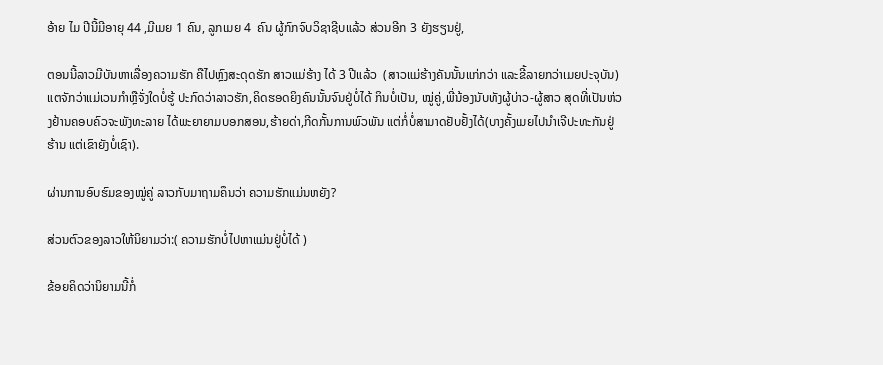ອ້າຍ ໄມ ປີນີ້ມີອາຍຸ 44 ,ມີເມຍ 1 ຄົນ, ລູກເມຍ 4  ຄົນ ຜູ້ກົກຈົບວິຊາຊີບແລ້ວ ສ່ວນອີກ 3 ຍັງຮຽນຢູ່,

ຕອນນີ້ລາວມີບັນຫາເລື່ອງຄວາມຮັກ ຄືໄປຫຼົງສະດຸດຮັກ ສາວແມ່ຮ້າງ ໄດ້ 3 ປີແລ້ວ  (ສາວແມ່ຮ້າງຄັນນັ້ນແກ່ກວ່າ ແລະຂີ້ລາຍກວ່າເມຍປະຈຸບັນ) ແຕຈັກວ່າແມ່ເວນກຳຫຼືຈັ່ງໃດບໍ່ຮູ້ ປະກົດວ່າລາວຮັກ,ຄິດຮອດຍິງຄົນນັ້ນຈົນຢູ່ບໍ່ໄດ້ ກິນບໍ່ເປັນ, ໝູ່ຄູ່,ພີ່ນ້ອງນັບທັງຜູ້ບ່າວ-ຜູ້ສາວ ສຸດທີ່ເປັນຫ່ວງຢ້ານຄອບຄົວຈະພັງທະລາຍ ໄດ້ພະຍາຍາມບອກສອນ,ຮ້າຍດ່າ,ກີດກັ້ນການພົວພັນ ແຕ່ກໍ່ບໍ່ສາມາດຢັບຢັ້ງໄດ້(ບາງຄັ້ງເມຍໄປນຳເຈີປະທະກັນຢູ່ຮ້ານ ແຕ່ເຂົາຍັງບໍ່ເຊົາ).

ຜ່ານການອົບຮົມຂອງໝູ່ຄູ່ ລາວກັບມາຖາມຄຶນວ່າ ຄວາມຮັກແມ່ນຫຍັງ?

ສ່ວນຕົວຂອງລາວໃຫ້ນິຍາມວ່າ:( ຄວາມຮັກບໍ່ໄປຫາແມ່ນຢູ່ບໍ່ໄດ້ )

ຂ້ອຍຄິດວ່ານິຍາມນີ້ກໍ່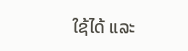ໃຊ້ໄດ້ ແລະ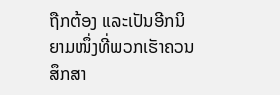ຖືກຕ້ອງ ແລະເປັນອີກນິຍາມໜຶ່ງທີ່ພວກເຮັາຄວນສຶກສາ